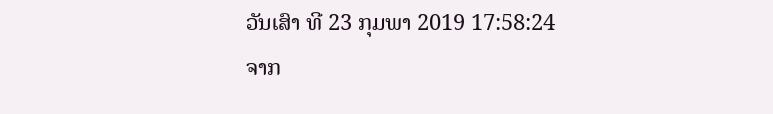ວັນເສົາ ທີ 23 ກຸມພາ 2019 17:58:24
ຈາກ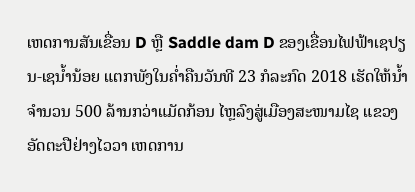ເຫດການສັນເຂື່ອນ D ຫຼື Saddle dam D ຂອງເຂື່ອນໄຟຟ້າເຊປຽນ-ເຊນ້ຳນ້ອຍ ແຕກພັງໃນຄ່ຳຄືນວັນທີ 23 ກໍລະກົດ 2018 ເຮັດໃຫ້ນ້ຳ ຈຳນວນ 500 ລ້ານກວ່າແມັດກ້ອນ ໄຫຼລົງສູ່ເມືອງສະໜາມໄຊ ແຂວງອັດຕະປືຢ່າງໄວວາ ເຫດການ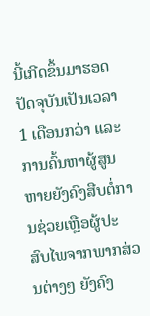ນີ້ເກີດຂຶ້ນມາຮອດປັດຈຸບັນເປັນເວລາ 1 ເດືອນກວ່າ ແລະ ການຄົ້ນຫາຜູ້ສູນຫາຍຍັງຄົງສືບຕໍ່ການຊ່ວຍເຫຼືອຜູ້ປະສົບໄພຈາກພາກສ່ວນຕ່າງໆ ຍັງຄົງ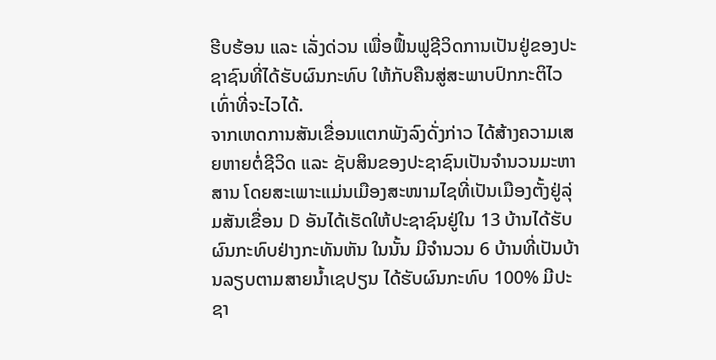ຮີບຮ້ອນ ແລະ ເລັ່ງດ່ວນ ເພື່ອຟຶ້ນຟູຊີວິດການເປັນຢູ່ຂອງປະຊາຊົນທີ່ໄດ້ຮັບຜົນກະທົບ ໃຫ້ກັບຄືນສູ່ສະພາບປົກກະຕິໄວເທົ່າທີ່ຈະໄວໄດ້.
ຈາກເຫດການສັນເຂື່ອນແຕກພັງລົງດັ່ງກ່າວ ໄດ້ສ້າງຄວາມເສຍຫາຍຕໍ່ຊີວິດ ແລະ ຊັບສິນຂອງປະຊາຊົນເປັນຈຳນວນມະຫາສານ ໂດຍສະເພາະແມ່ນເມືອງສະໜາມໄຊທີ່ເປັນເມືອງຕັ້ງຢູ່ລຸ່ມສັນເຂື່ອນ D ອັນໄດ້ເຮັດໃຫ້ປະຊາຊົນຢູ່ໃນ 13 ບ້ານໄດ້ຮັບຜົນກະທົບຢ່າງກະທັນຫັນ ໃນນັ້ນ ມີຈຳນວນ 6 ບ້ານທີ່ເປັນບ້ານລຽບຕາມສາຍນ້ຳເຊປຽນ ໄດ້ຮັບຜົນກະທົບ 100% ມີປະຊາ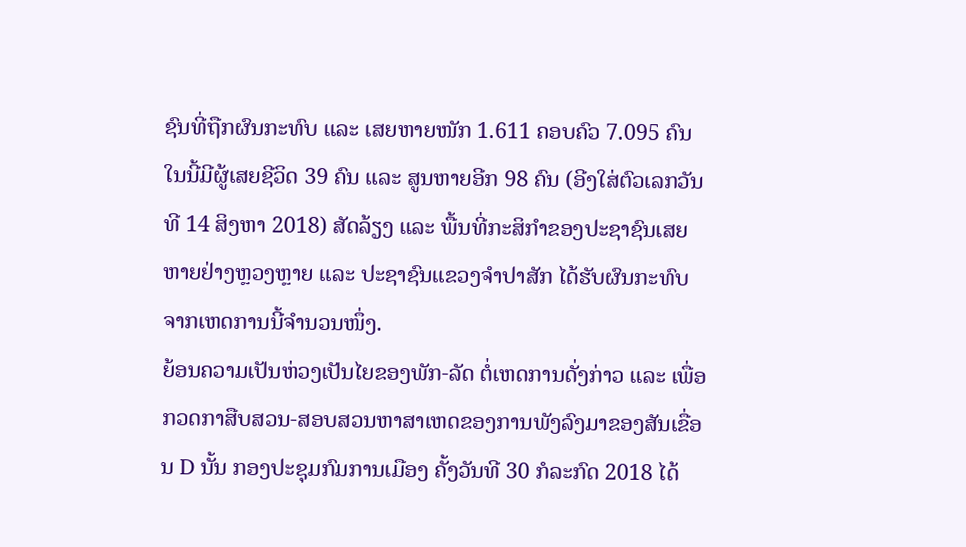ຊົນທີ່ຖືກຜົນກະທົບ ແລະ ເສຍຫາຍໜັກ 1.611 ຄອບຄົວ 7.095 ຄົນ ໃນນີ້ມີຜູ້ເສຍຊີວິດ 39 ຄົນ ແລະ ສູນຫາຍອີກ 98 ຄົນ (ອີງໃສ່ຕົວເລກວັນທີ 14 ສິງຫາ 2018) ສັດລ້ຽງ ແລະ ພື້ນທີ່ກະສິກຳຂອງປະຊາຊົນເສຍຫາຍຢ່າງຫຼວງຫຼາຍ ແລະ ປະຊາຊົນແຂວງຈຳປາສັກ ໄດ້ຮັບຜົນກະທົບຈາກເຫດການນີ້ຈຳນວນໜຶ່ງ.
ຍ້ອນຄວາມເປັນຫ່ວງເປັນໄຍຂອງພັກ-ລັດ ຕໍ່ເຫດການດັ່ງກ່າວ ແລະ ເພື່ອກວດກາສືບສວນ-ສອບສວນຫາສາເຫດຂອງການພັງລົງມາຂອງສັນເຂື່ອນ D ນັ້ນ ກອງປະຊຸມກົມການເມືອງ ຄັ້ງວັນທີ 30 ກໍລະກົດ 2018 ໄດ້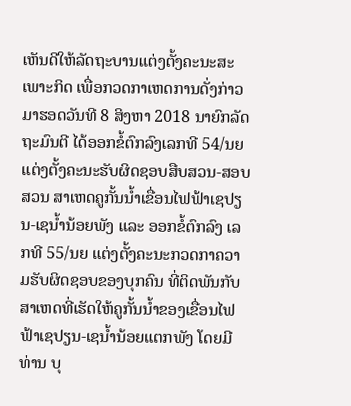ເຫັນດີໃຫ້ລັດຖະບານແຕ່ງຕັ້ງຄະນະສະເພາະກິດ ເພື່ອກວດກາເຫດການດັ່ງກ່າວ ມາຮອດວັນທີ 8 ສິງຫາ 2018 ນາຍົກລັດຖະມົນຕີ ໄດ້ອອກຂໍ້ຕົກລົງເລກທີ 54/ນຍ ແຕ່ງຕັ້ງຄະນະຮັບຜິດຊອບສືບສວນ-ສອບສວນ ສາເຫດຄູກັ້ນນ້ຳເຂື່ອນໄຟຟ້າເຊປຽນ-ເຊນ້ຳນ້ອຍພັງ ແລະ ອອກຂໍ້ຕົກລົງ ເລກທີ 55/ນຍ ແຕ່ງຕັ້ງຄະນະກວດກາຄວາມຮັບຜິດຊອບຂອງບຸກຄົນ ທີ່ຕິດພັນກັບສາເຫດທີ່ເຮັດໃຫ້ຄູກັ້ນນ້ຳຂອງເຂື່ອນໄຟຟ້າເຊປຽນ-ເຊນ້ຳນ້ອຍແຕກພັງ ໂດຍມີທ່ານ ບຸ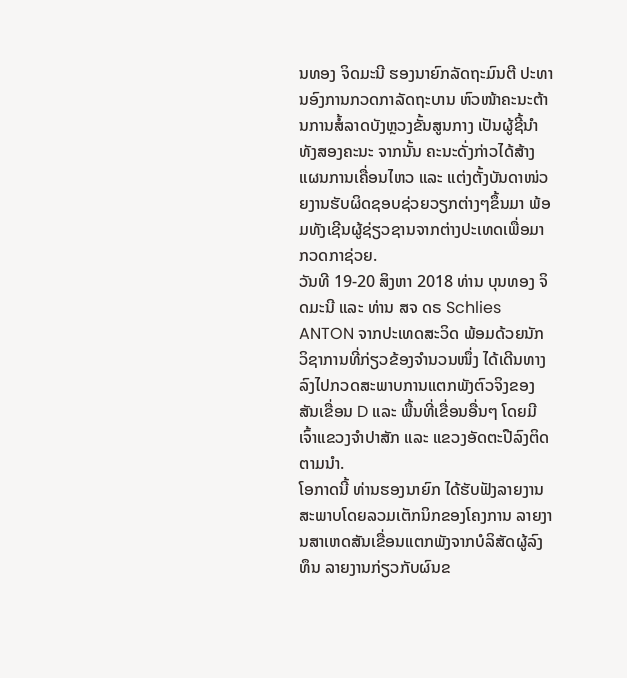ນທອງ ຈິດມະນີ ຮອງນາຍົກລັດຖະມົນຕີ ປະທານອົງການກວດກາລັດຖະບານ ຫົວໜ້າຄະນະຕ້ານການສໍ້ລາດບັງຫຼວງຂັ້ນສູນກາງ ເປັນຜູ້ຊີ້ນຳທັງສອງຄະນະ ຈາກນັ້ນ ຄະນະດັ່ງກ່າວໄດ້ສ້າງແຜນການເຄື່ອນໄຫວ ແລະ ແຕ່ງຕັ້ງບັນດາໜ່ວຍງານຮັບຜິດຊອບຊ່ວຍວຽກຕ່າງໆຂຶ້ນມາ ພ້ອມທັງເຊີນຜູ້ຊ່ຽວຊານຈາກຕ່າງປະເທດເພື່ອມາກວດກາຊ່ວຍ.
ວັນທີ 19-20 ສິງຫາ 2018 ທ່ານ ບຸນທອງ ຈິດມະນີ ແລະ ທ່ານ ສຈ ດຣ Schlies ANTON ຈາກປະເທດສະວິດ ພ້ອມດ້ວຍນັກວິຊາການທີ່ກ່ຽວຂ້ອງຈຳນວນໜຶ່ງ ໄດ້ເດີນທາງລົງໄປກວດສະພາບການແຕກພັງຕົວຈິງຂອງສັນເຂື່ອນ D ແລະ ພື້ນທີ່ເຂື່ອນອື່ນໆ ໂດຍມີເຈົ້າແຂວງຈຳປາສັກ ແລະ ແຂວງອັດຕະປືລົງຕິດຕາມນຳ.
ໂອກາດນີ້ ທ່ານຮອງນາຍົກ ໄດ້ຮັບຟັງລາຍງານສະພາບໂດຍລວມເຕັກນິກຂອງໂຄງການ ລາຍງານສາເຫດສັນເຂື່ອນແຕກພັງຈາກບໍລິສັດຜູ້ລົງທຶນ ລາຍງານກ່ຽວກັບຜົນຂ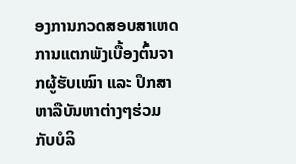ອງການກວດສອບສາເຫດການແຕກພັງເບື້ອງຕົ້ນຈາກຜູ້ຮັບເໝົາ ແລະ ປຶກສາຫາລືບັນຫາຕ່າງໆຮ່ວມກັບບໍລິ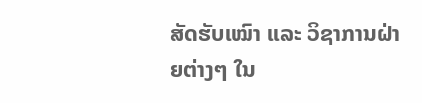ສັດຮັບເໝົາ ແລະ ວິຊາການຝ່າຍຕ່າງໆ ໃນ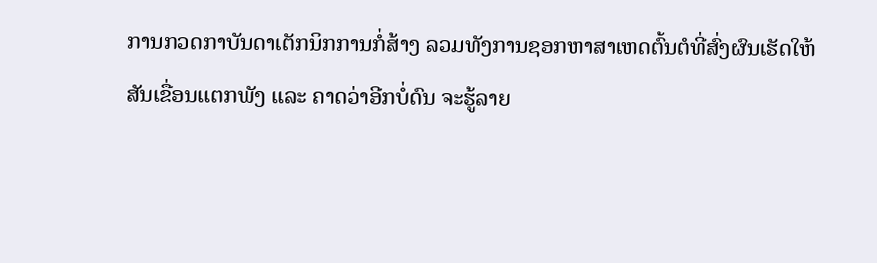ການກວດກາບັນດາເຕັກນິກການກໍ່ສ້າງ ລວມທັງການຊອກຫາສາເຫດຕົ້ນຕໍທີ່ສົ່ງຜົນເຮັດໃຫ້ສັນເຂື່ອນແຕກພັງ ແລະ ຄາດວ່າອີກບໍ່ດົນ ຈະຮູ້ລາຍ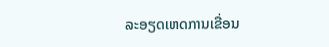ລະອຽດເຫດການເຂື່ອນ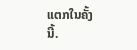ແຕກໃນຄັ້ງນີ້.